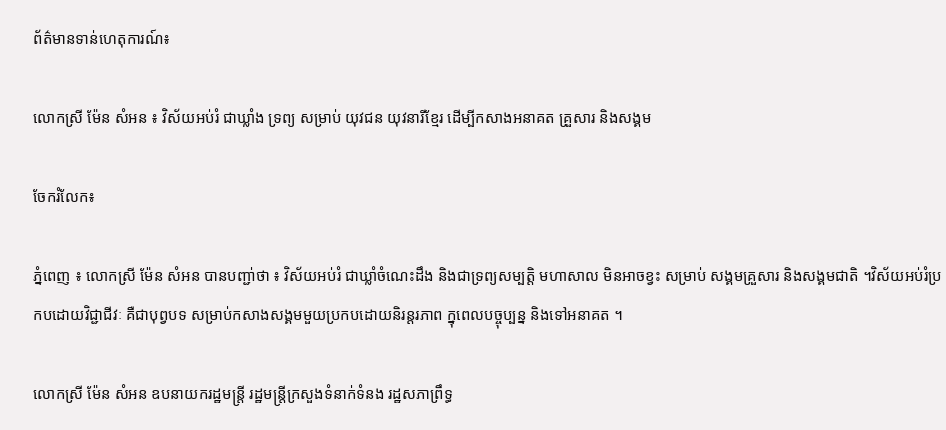ព័ត៌មានទាន់ហេតុការណ៍៖

លោកស្រី ម៉ែន សំអន ៖ វិស័យអប់រំ ជាឃ្លាំង ទ្រព្យ សម្រាប់ យុវជន យុវនារីខ្មែរ ដើម្បីកសាងអនាគត គ្រួសារ និងសង្គម

ចែករំលែក៖

ភ្នំពេញ ៖ លោកស្រី ម៉ែន សំអន បានបញ្ជា់ថា ៖ វិស័យអប់រំ ជាឃ្លាំចំណេះដឹង និងជាទ្រព្យសម្បត្ដិ មហាសាល មិនអាចខ្វះ សម្រាប់ សង្គមគ្រួសារ និងសង្គមជាតិ ។វិស័យអប់រំប្រកបដោយវិជ្ជាជីវៈ គឺជាបុព្វបទ សម្រាប់កសាងសង្គមមួយប្រកបដោយនិរន្ដរភាព ក្នុពេលបច្ចុប្បន្ន និងទៅអនាគត ។

លោកស្រី ម៉ែន សំអន ឧបនាយករដ្ឋមន្ត្រី រដ្ឋមន្ត្រីក្រសួងទំនាក់ទំនង រដ្ឋសភាព្រឹទ្ធ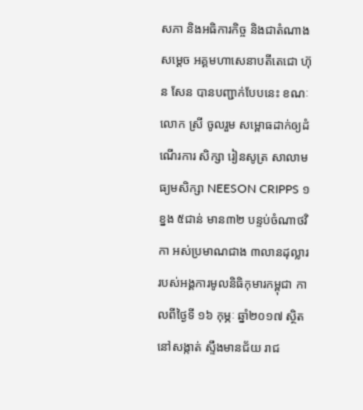សភា និងអធិការកិច្ច និងជាតំណាង សម្ដេច អគ្គមហាសេនាបតីតេជោ ហ៊ុន សែន បានបញ្ជាក់បែបនេះ ខណៈ លោក ស្រី ចូលរួម សម្ពោធដាក់ឲ្យដំណើរការ សិក្សា រៀនសូត្រ សាលាមធ្យមសិក្សា NEESON CRIPPS ១ខ្នង ៥ជាន់ មាន៣២ បន្ទប់ចំណាថវិកា អស់ប្រមាណជាង ៣លានដុល្លារ របស់អង្គការមូលនិធិកុមារកម្ពុជា កាលពីថ្ងៃទី ១៦ កុម្ភៈ ឆ្នាំ២០១៧ ស្ថិតនៅសង្កាត់ ស្ទឹងមានជ័យ រាជ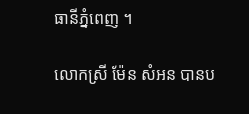ធានីភ្នំពេញ ។

លោកស្រី ម៉ែន សំអន បានប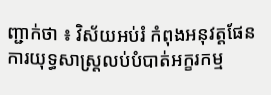ញ្ជាក់ថា ៖ វិស័យអប់រំ កំពុងអនុវត្ដផែនការយុទ្ធសាស្ដ្រលប់បំបាត់អក្ខរកម្ម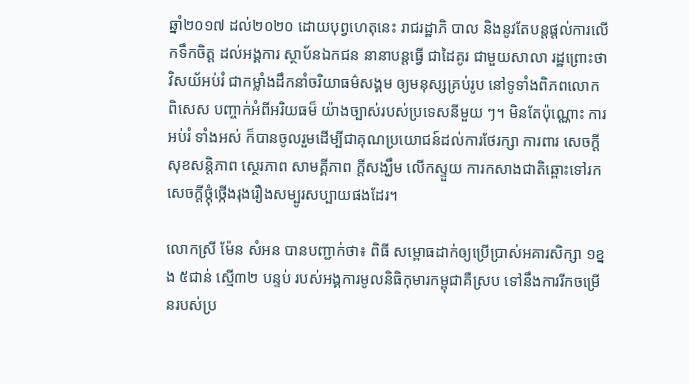ឆ្នាំ២០១៧ ដល់២០២០ ដោយបុព្វហេតុនេះ រាជរដ្ឋាភិ បាល និងនូវតែបន្ដផ្ដល់ការលើកទឹកចិត្ដ ដល់អង្គការ ស្ថាប័នឯកជន នានាបន្ដធ្វើ ជាដៃគូរ ជាមួយសាលា រដ្ឋព្រោះថា វិសយ័អប់រំ ជាកម្លាំងដឹកនាំចរិយាធម៌សង្គម ឲ្យមនុស្សគ្រប់រូប នៅទូទាំងពិភពលោក ពិសេស បញ្ចាក់អំពីអរិយធម៏ យ៉ាងច្បាស់របស់ប្រទេសនីមួយ ៗ។ មិនតែប៉ុណ្ណោះ ការអប់រំ ទាំងអស់ ក៏បានចូលរួមដើម្បីជាគុណប្រយោជន៍ដល់ការថែរក្សា ការពារ សេចក្តីសុខសន្តិភាព ស្ថេរភាព សាមគ្គីភាព ក្តីសង្ឃឹម លើកស្ទួយ ការកសាងជាតិឆ្ពោះទៅរកសេចក្តីថ្កុំថ្កើងរុងរឿងសម្បូរសប្បាយផងដែរ។

លោកស្រី ម៉ែន សំអន បានបញ្ជាក់ថា៖ ពិធី សម្ពោធដាក់ឲ្យប្រើប្រាស់អគារសិក្សា ១ខ្នង ៥ជាន់ ស្មើ៣២ បន្ទប់ របស់អង្គការមូលនិធិកុមារកម្ពុជាគឺស្រប ទៅនឹងការរីកចម្រើនរបស់ប្រ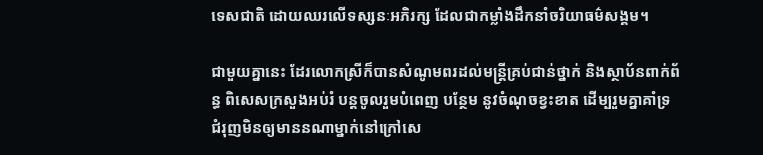ទេសជាតិ ដោយឈរលើទស្សនៈអភិរក្ស ដែលជាកម្លាំងដឹកនាំចរិយាធម៌សង្គម។

ជាមួយគ្នានេះ ដែរលោកស្រីក៏បានសំណូមពរដល់មន្ត្រីគ្រប់ជាន់ថ្នាក់ និងស្ថាប័នពាក់ព័ន្ធ ពិសេសក្រសួងអប់រំ បន្តចូលរួមបំពេញ បន្ថែម នូវចំណុចខ្វះខាត ដើម្បរួមគ្នាគាំទ្រ ជំរុញមិនឲ្យមាននណាម្នាក់នៅក្រៅសេ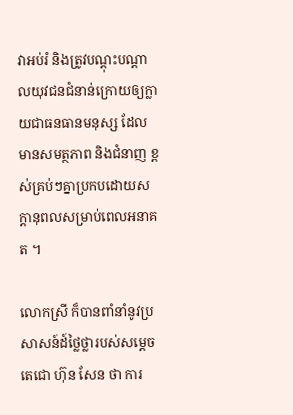វាអប់រំ និងត្រូវបណ្ដុះបណ្ដាលយុវជនជំនាន់ក្រោយឲ្យក្លាយជាធនធានមនុស្ស ដែលមានសមត្ថភាព និងជំនាញ ខ្ពស់គ្រប់ៗគ្នាប្រកបដោយសក្ដានុពលសម្រាប់ពេលអនាគត ។

លោកស្រី ក៏បានពាំនាំនូវប្រសាសន៍ដ៍ថ្លៃថ្លារបស់សម្តេចតេជោ ហ៊ុន សែន ថា ការ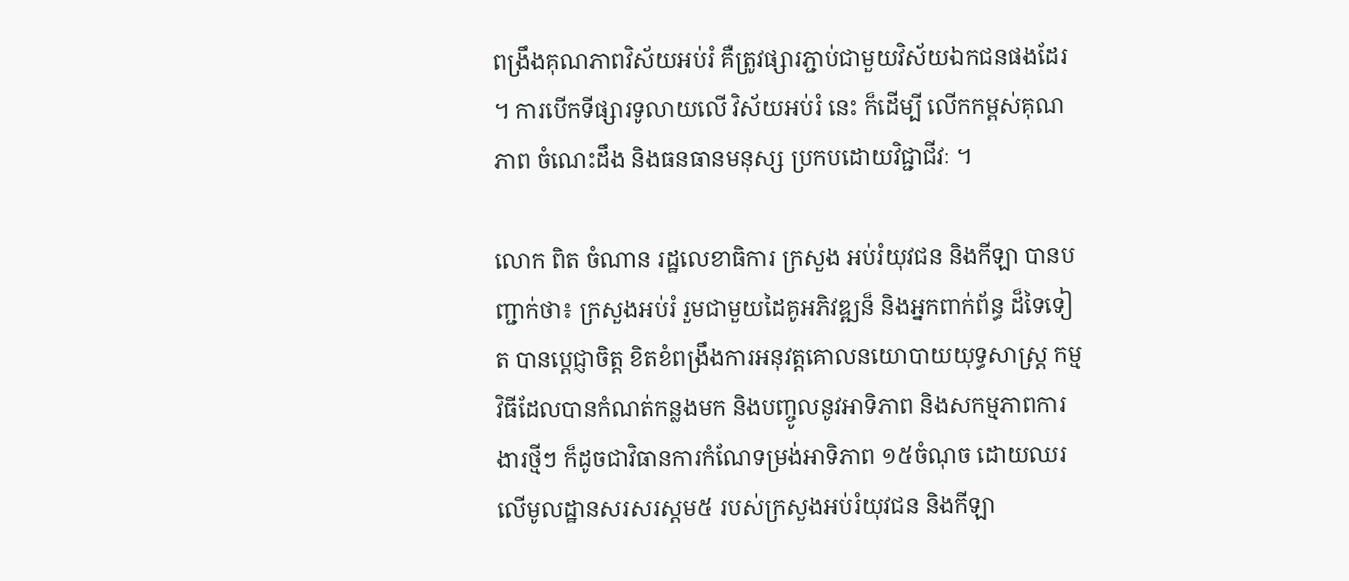ពង្រឹងគុណភាពវិស័យអប់រំ គឺត្រូវផ្សារភ្ជាប់ជាមួយវិស័យឯកជនផងដែរ ។ ការបើកទីផ្សារទូលាយលើ វិស័យអប់រំ នេះ ក៏ដើម្បី លើកកម្ពស់គុណភាព ចំណេះដឹង និងធនធានមនុស្ស ប្រកបដោយវិជ្ជាជីវៈ ។

លោក ពិត ចំណាន រដ្ឋលេខាធិការ ក្រសួង អប់រំយុវជន និងកីឡា បានបញ្ជាក់ថា៖ ក្រសួងអប់រំ រួមជាមួយដៃគូអភិវឌ្ឍន៏ និងអ្នកពាក់ព័ន្ធ ដ៏ទៃទៀត បានប្ដេជ្ញាចិត្ដ ខិតខំពង្រឹងការអនុវត្ដគោលនយោបាយយុទ្ធសាស្ដ្រ កម្មវិធីដែលបានកំណត់កន្លងមក និងបញ្ចូលនូវអាទិភាព និងសកម្មភាពការងារថ្មីៗ ក៏ដូចជាវិធានការកំណែទម្រង់អាទិភាព ១៥ចំណុច ដោយឈរលើមូលដ្ឋានសរសរស្ដម៥ របស់ក្រសួងអប់រំយុវជន និងកីឡា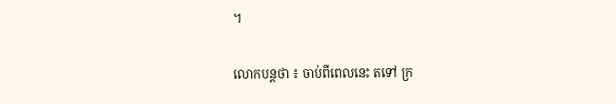។

លោកបន្ដថា ៖ ចាប់ពីពេលនេះ តទៅ ក្រ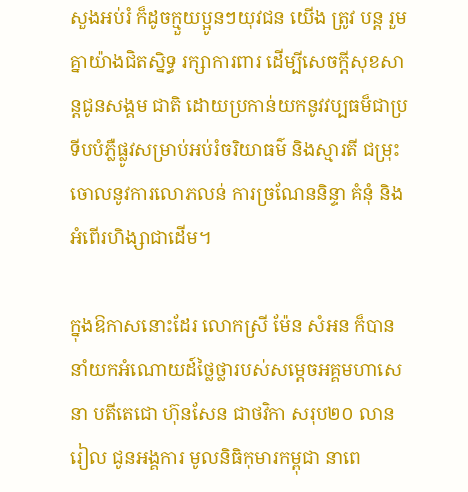សួងអប់រំ ក៏ដូចក្មួយប្អូនៗយុវជន យើង ត្រូវ បន្ដ រួមគ្នាយ៉ាងជិតស្និទ្ធ រក្សាការពារ ដើម្បីសេចក្តីសុខសាន្តជូនសង្គម ជាតិ ដោយប្រកាន់យកនូវវប្បធម៏ជាប្រទីបបំភ្លឺផ្លូវសម្រាប់អប់រំចរិយាធម៌ និងស្មារតី ជម្រុះចោលនូវការលោភលន់ ការច្រណែននិន្ទា គំនុំ និងអំពើរហិង្សាជាដើម។

ក្នុងឱកាសនោះដែរ លោកស្រី ម៉ែន សំអន ក៏បាន នាំយកអំណោយដ៍ថ្លៃថ្លារបស់សម្ដេចអគ្គមហាសេនា បតីតេជោ ហ៊ុនសែន ជាថវិកា សរុប២០ លានរៀល ជូនអង្គការ មូលនិធិកុមារកម្ពុជា នាពេ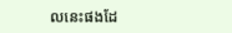លនេះផងដែ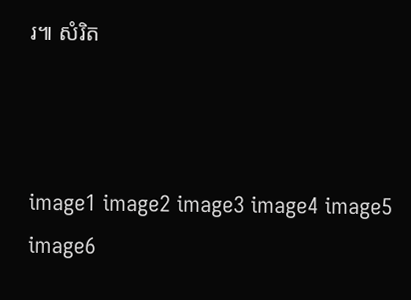រ៕ សំរិត



image1 image2 image3 image4 image5 image6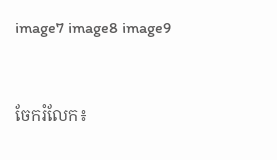image7 image8 image9


ចែករំលែក៖